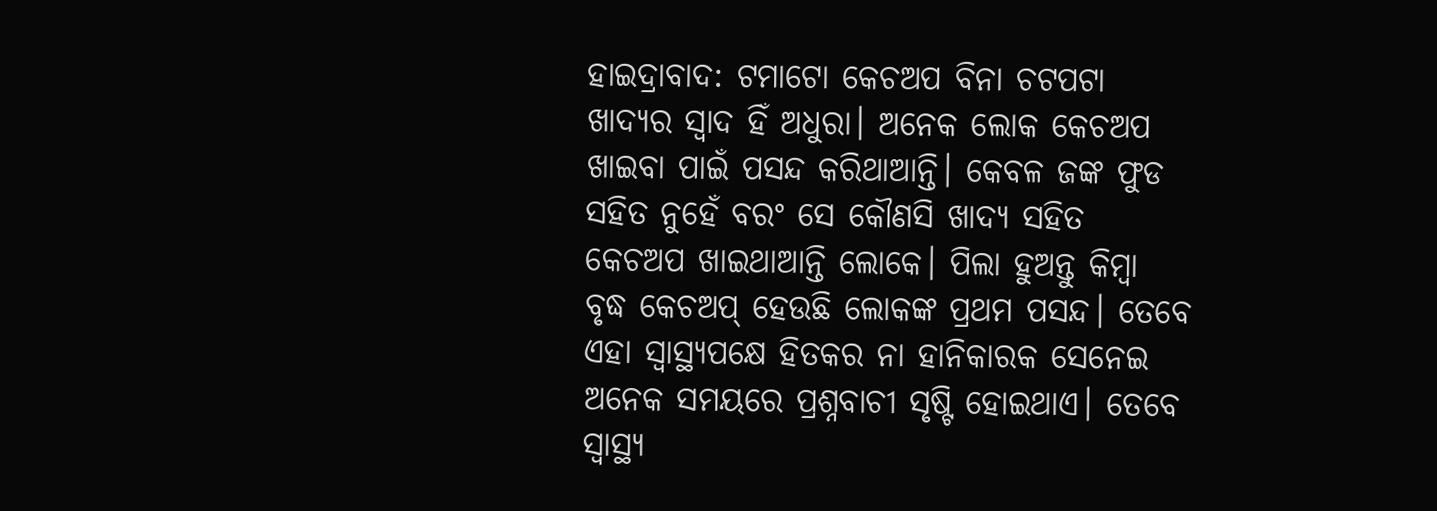ହାଇଦ୍ରାବାଦ: ଟମାଟୋ କେଚଅପ ବିନା ଚଟପଟା ଖାଦ୍ୟର ସ୍ବାଦ ହିଁ ଅଧୁରା। ଅନେକ ଲୋକ କେଚଅପ ଖାଇବା ପାଇଁ ପସନ୍ଦ କରିଥାଆନ୍ତି। କେବଳ ଜଙ୍କ ଫୁଡ ସହିତ ନୁହେଁ ବରଂ ସେ କୌଣସି ଖାଦ୍ୟ ସହିତ କେଚଅପ ଖାଇଥାଆନ୍ତି ଲୋକେ। ପିଲା ହୁଅନ୍ତୁ କିମ୍ବା ବୃଦ୍ଧ କେଚଅପ୍ ହେଉଛି ଲୋକଙ୍କ ପ୍ରଥମ ପସନ୍ଦ। ତେବେ ଏହା ସ୍ବାସ୍ଥ୍ୟପକ୍ଷେ ହିତକର ନା ହାନିକାରକ ସେନେଇ ଅନେକ ସମୟରେ ପ୍ରଶ୍ନବାଚୀ ସୃଷ୍ଟି ହୋଇଥାଏ। ତେବେ ସ୍ବାସ୍ଥ୍ୟ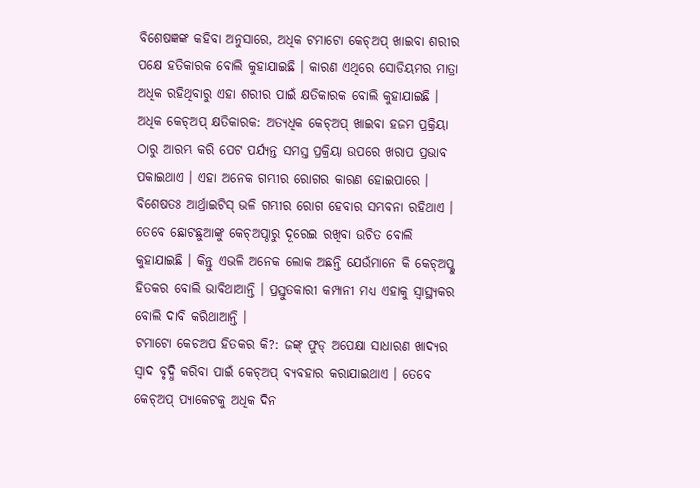ବିଶେଷଜ୍ଞଙ୍କ କହିବା ଅନୁସାରେ, ଅଧିକ ଟମାଟୋ କେଚ୍ଅପ୍ ଖାଇବା ଶରୀର ପକ୍ଷେ ହତିକାରକ ବୋଲି କୁହାଯାଇଛି । କାରଣ ଏଥିରେ ସୋଡିୟମର ମାତ୍ରା ଅଧିକ ରହିଥିବାରୁ ଏହା ଶରୀର ପାଇଁ କ୍ଷତିକାରକ ବୋଲି କୁହାଯାଇଛି ।
ଅଧିକ କେଚ୍ଅପ୍ କ୍ଷତିକାରକ: ଅତ୍ୟଧିକ କେଚ୍ଅପ୍ ଖାଇବା ହଜମ ପ୍ରକ୍ରିୟା ଠାରୁ ଆରମ୍ଭ କରି ପେଟ ପର୍ଯ୍ୟନ୍ତ ସମସ୍ତ ପ୍ରକ୍ରିୟା ଉପରେ ଖରାପ ପ୍ରଭାବ ପକାଇଥାଏ । ଏହା ଅନେକ ଗମ୍ଭୀର ରୋଗର କାରଣ ହୋଇପାରେ । ବିଶେଷତଃ ଆର୍ଥ୍ରାଇଟିସ୍ ଭଳି ଗମ୍ଭୀର ରୋଗ ହେବାର ସମ୍ଭବନା ରହିଥାଏ । ତେବେ ଛୋଟଛୁଆଙ୍କୁ କେଚ୍ଅପ୍ଠାରୁ ଦୂରେଇ ରଖିବା ଉଚିତ ବୋଲି କୁହାଯାଇଛି । କିନ୍ତୁ ଏଭଳି ଅନେକ ଲୋକ ଅଛନ୍ତି ଯେଉଁମାନେ କି କେଚ୍ଅପ୍କୁ ହିତକର ବୋଲି ଭାବିଥାଆନ୍ତି । ପ୍ରସ୍ତୁତକାରୀ କମ୍ପାନୀ ମଧ୍ୟ ଏହାକୁ ସ୍ବାସ୍ଥ୍ୟକର ବୋଲି ଦାବି କରିଥାଆନ୍ତି ।
ଟମାଟୋ କେଚଅପ ହିତକର କି?: ଜଙ୍କ୍ ଫୁଡ୍ ଅପେକ୍ଷା ସାଧାରଣ ଖାଦ୍ୟର ସ୍ୱାଦ ବୃଦ୍ଧି କରିବା ପାଇଁ କେଚ୍ଅପ୍ ବ୍ୟବହାର କରାଯାଇଥାଏ । ତେବେ କେଚ୍ଅପ୍ ପ୍ୟାକେଟକୁ ଅଧିକ ଦିନ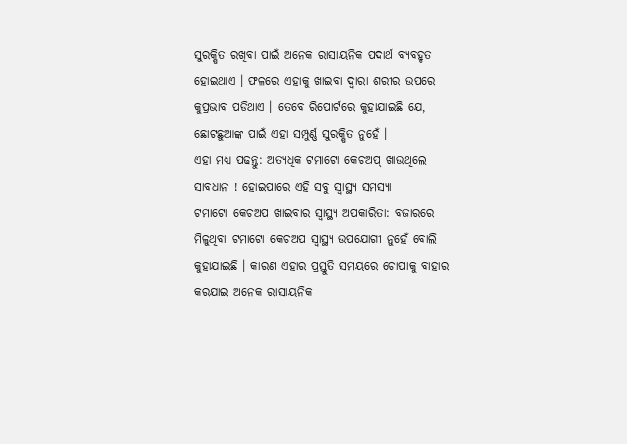ସୁରକ୍ଷିତ ରଖିବା ପାଇଁ ଅନେକ ରାସାୟନିକ ପଦାର୍ଥ ବ୍ୟବହୃତ ହୋଇଥାଏ । ଫଳରେ ଏହାକୁ ଖାଇବା ଦ୍ବାରା ଶରୀର ଉପରେ କୁପ୍ରଭାବ ପଡିଥାଏ । ତେବେ ରିପୋର୍ଟରେ କୁହାଯାଇଛି ଯେ, ଛୋଟଛୁଆଙ୍କ ପାଇଁ ଏହା ସମ୍ପୁର୍ଣ୍ଣ ସୁରକ୍ଷିତ ନୁହେଁ ।
ଏହା ମଧ୍ୟ ପଢନ୍ତୁ: ଅତ୍ୟଧିକ ଟମାଟୋ କେଚଅପ୍ ଖାଉଥିଲେ ସାବଧାନ ! ହୋଇପାରେ ଏହି ସବୁ ସ୍ବାସ୍ଥ୍ୟ ସମସ୍ୟା
ଟମାଟୋ କେଚଅପ ଖାଇବାର ସ୍ବାସ୍ଥ୍ୟ ଅପକାରିତା: ବଜାରରେ ମିଳୁଥିବା ଟମାଟୋ କେଚଅପ ସ୍ବାସ୍ଥ୍ୟ ଉପଯୋଗୀ ନୁହେଁ ବୋଲି କୁହାଯାଇଛି । କାରଣ ଏହାର ପ୍ରସ୍ତୁତି ସମୟରେ ଚୋପାକୁ ବାହାର କରଯାଇ ଅନେକ ରାସାୟନିକ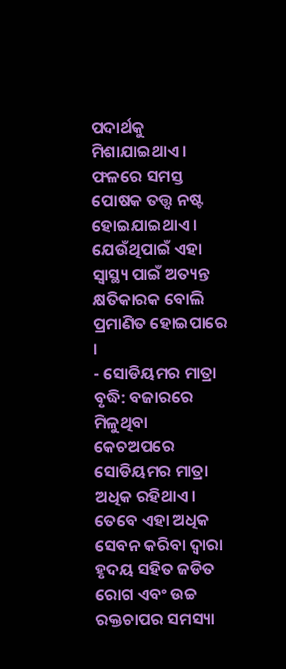ପଦାର୍ଥକୁ ମିଶାଯାଇଥାଏ । ଫଳରେ ସମସ୍ତ ପୋଷକ ତତ୍ତ୍ବ ନଷ୍ଟ ହୋଇଯାଇଥାଏ । ଯେଉଁଥିପାଇଁ ଏହା ସ୍ୱାସ୍ଥ୍ୟ ପାଇଁ ଅତ୍ୟନ୍ତ କ୍ଷତିକାରକ ବୋଲି ପ୍ରମାଣିତ ହୋଇପାରେ ।
- ସୋଡିୟମର ମାତ୍ରା ବୃଦ୍ଧି: ବଜାରରେ ମିଳୁଥିବା କେଚଅପରେ ସୋଡିୟମର ମାତ୍ରା ଅଧିକ ରହିଥାଏ। ତେବେ ଏହା ଅଧିକ ସେବନ କରିବା ଦ୍ବାରା ହୃଦୟ ସହିତ ଜଡିତ ରୋଗ ଏବଂ ଉଚ୍ଚ ରକ୍ତଚାପର ସମସ୍ୟା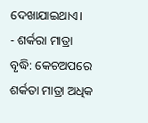ଦେଖାଯାଇଥାଏ।
- ଶର୍କରା ମାତ୍ରା ବୃଦ୍ଧି: କେଚଅପରେ ଶର୍କତା ମାତ୍ରା ଅଧିକ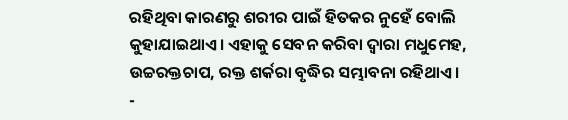ରହିଥିବା କାରଣରୁ ଶରୀର ପାଇଁ ହିତକର ନୁହେଁ ବୋଲି କୁହାଯାଇଥାଏ। ଏହାକୁ ସେବନ କରିବା ଦ୍ବାରା ମଧୁମେହ, ଉଚ୍ଚରକ୍ତଚାପ, ରକ୍ତ ଶର୍କରା ବୃଦ୍ଧିର ସମ୍ଭାବନା ରହିଥାଏ।
-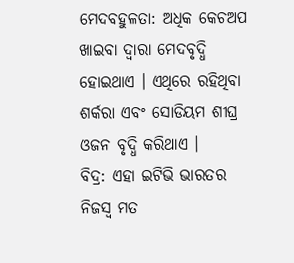ମେଦବହୁଳତା: ଅଧିକ କେଚଅପ ଖାଇବା ଦ୍ବାରା ମେଦବୃଦ୍ଧି ହୋଇଥାଏ । ଏଥିରେ ରହିଥିବା ଶର୍କରା ଏବଂ ସୋଡିୟମ ଶୀଘ୍ର ଓଜନ ବୃଦ୍ଧି କରିଥାଏ ।
ବିଦ୍ର: ଏହା ଇଟିଭି ଭାରତର ନିଜସ୍ବ ମତ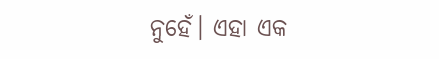ନୁହେଁ। ଏହା ଏକ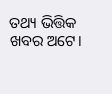ତଥ୍ୟ ଭିତ୍ତିକ ଖବର ଅଟେ।